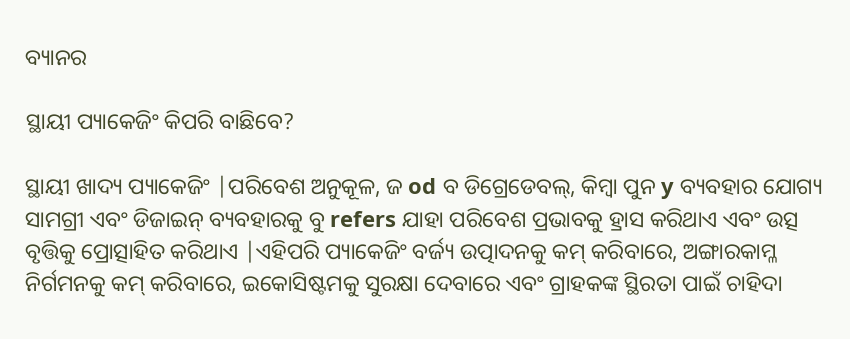ବ୍ୟାନର

ସ୍ଥାୟୀ ପ୍ୟାକେଜିଂ କିପରି ବାଛିବେ?

ସ୍ଥାୟୀ ଖାଦ୍ୟ ପ୍ୟାକେଜିଂ |ପରିବେଶ ଅନୁକୂଳ, ଜ od ବ ଡିଗ୍ରେଡେବଲ୍, କିମ୍ବା ପୁନ y ବ୍ୟବହାର ଯୋଗ୍ୟ ସାମଗ୍ରୀ ଏବଂ ଡିଜାଇନ୍ ବ୍ୟବହାରକୁ ବୁ refers ଯାହା ପରିବେଶ ପ୍ରଭାବକୁ ହ୍ରାସ କରିଥାଏ ଏବଂ ଉତ୍ସ ବୃତ୍ତିକୁ ପ୍ରୋତ୍ସାହିତ କରିଥାଏ |ଏହିପରି ପ୍ୟାକେଜିଂ ବର୍ଜ୍ୟ ଉତ୍ପାଦନକୁ କମ୍ କରିବାରେ, ଅଙ୍ଗାରକାମ୍ଳ ନିର୍ଗମନକୁ କମ୍ କରିବାରେ, ଇକୋସିଷ୍ଟମକୁ ସୁରକ୍ଷା ଦେବାରେ ଏବଂ ଗ୍ରାହକଙ୍କ ସ୍ଥିରତା ପାଇଁ ଚାହିଦା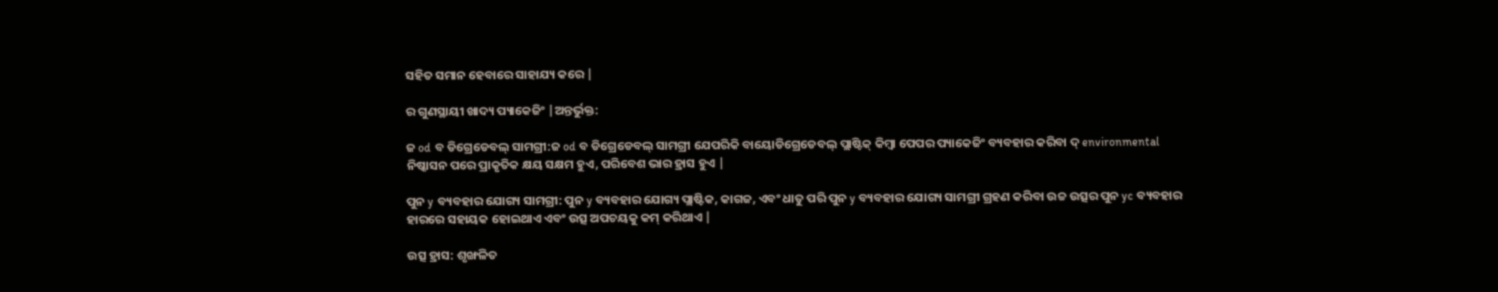ସହିତ ସମାନ ହେବାରେ ସାହାଯ୍ୟ କରେ |

ର ଗୁଣସ୍ଥାୟୀ ଖାଦ୍ୟ ପ୍ୟାକେଜିଂ |ଅନ୍ତର୍ଭୁକ୍ତ:

ଜ od ବ ଡିଗ୍ରେଡେବଲ୍ ସାମଗ୍ରୀ:ଜ od ବ ଡିଗ୍ରେଡେବଲ୍ ସାମଗ୍ରୀ ଯେପରିକି ବାୟୋଡିଗ୍ରେଡେବଲ୍ ପ୍ଲାଷ୍ଟିକ୍ କିମ୍ବା ପେପର ପ୍ୟାକେଜିଂ ବ୍ୟବହାର କରିବା ଦ୍ environmental ନିଷ୍କାସନ ପରେ ପ୍ରାକୃତିକ କ୍ଷୟ ସକ୍ଷମ ହୁଏ, ପରିବେଶ ଭାର ହ୍ରାସ ହୁଏ |

ପୁନ y ବ୍ୟବହାର ଯୋଗ୍ୟ ସାମଗ୍ରୀ: ପୁନ y ବ୍ୟବହାର ଯୋଗ୍ୟ ପ୍ଲାଷ୍ଟିକ, କାଗଜ, ଏବଂ ଧାତୁ ପରି ପୁନ y ବ୍ୟବହାର ଯୋଗ୍ୟ ସାମଗ୍ରୀ ଗ୍ରହଣ କରିବା ଉଚ୍ଚ ଉତ୍ସର ପୁନ yc ବ୍ୟବହାର ହାରରେ ସହାୟକ ହୋଇଥାଏ ଏବଂ ଉତ୍ସ ଅପଚୟକୁ କମ୍ କରିଥାଏ |

ଉତ୍ସ ହ୍ରାସ: ଶୃଙ୍ଖଳିତ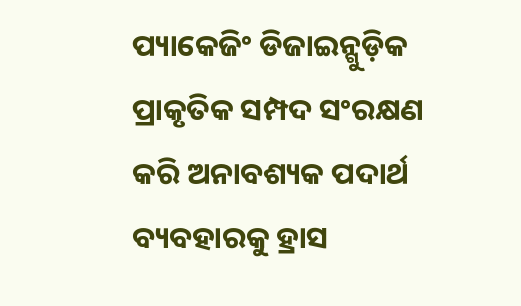ପ୍ୟାକେଜିଂ ଡିଜାଇନ୍ଗୁଡ଼ିକ ପ୍ରାକୃତିକ ସମ୍ପଦ ସଂରକ୍ଷଣ କରି ଅନାବଶ୍ୟକ ପଦାର୍ଥ ବ୍ୟବହାରକୁ ହ୍ରାସ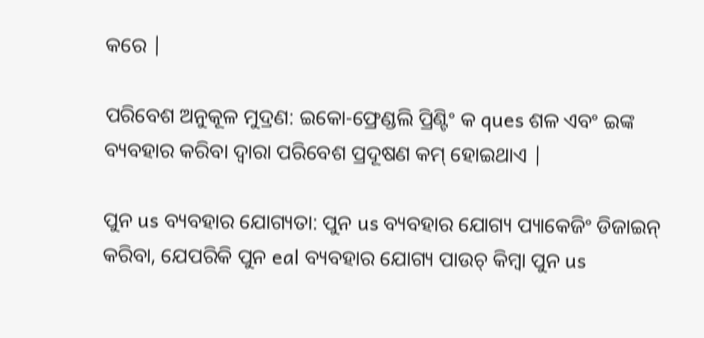କରେ |

ପରିବେଶ ଅନୁକୂଳ ମୁଦ୍ରଣ: ଇକୋ-ଫ୍ରେଣ୍ଡଲି ପ୍ରିଣ୍ଟିଂ କ ques ଶଳ ଏବଂ ଇଙ୍କ ବ୍ୟବହାର କରିବା ଦ୍ୱାରା ପରିବେଶ ପ୍ରଦୂଷଣ କମ୍ ହୋଇଥାଏ |

ପୁନ us ବ୍ୟବହାର ଯୋଗ୍ୟତା: ପୁନ us ବ୍ୟବହାର ଯୋଗ୍ୟ ପ୍ୟାକେଜିଂ ଡିଜାଇନ୍ କରିବା, ଯେପରିକି ପୁନ eal ବ୍ୟବହାର ଯୋଗ୍ୟ ପାଉଚ୍ କିମ୍ବା ପୁନ us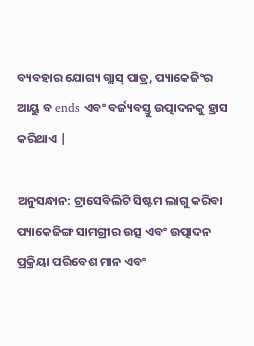ବ୍ୟବହାର ଯୋଗ୍ୟ ଗ୍ଲାସ୍ ପାତ୍ର, ପ୍ୟାକେଜିଂର ଆୟୁ ବ ends ଏବଂ ବର୍ଜ୍ୟବସ୍ତୁ ଉତ୍ପାଦନକୁ ହ୍ରାସ କରିଥାଏ |

ଅନୁସନ୍ଧାନ: ଟ୍ରାସେବିଲିଟି ସିଷ୍ଟମ ଲାଗୁ କରିବା ପ୍ୟାକେଜିଙ୍ଗ ସାମଗ୍ରୀର ଉତ୍ସ ଏବଂ ଉତ୍ପାଦନ ପ୍ରକ୍ରିୟା ପରିବେଶ ମାନ ଏବଂ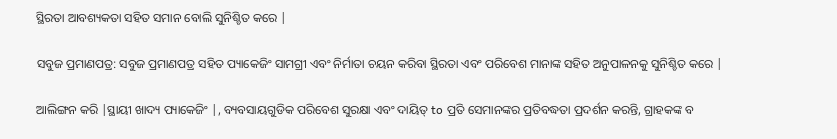ସ୍ଥିରତା ଆବଶ୍ୟକତା ସହିତ ସମାନ ବୋଲି ସୁନିଶ୍ଚିତ କରେ |

ସବୁଜ ପ୍ରମାଣପତ୍ର: ସବୁଜ ପ୍ରମାଣପତ୍ର ସହିତ ପ୍ୟାକେଜିଂ ସାମଗ୍ରୀ ଏବଂ ନିର୍ମାତା ଚୟନ କରିବା ସ୍ଥିରତା ଏବଂ ପରିବେଶ ମାନାଙ୍କ ସହିତ ଅନୁପାଳନକୁ ସୁନିଶ୍ଚିତ କରେ |

ଆଲିଙ୍ଗନ କରି |ସ୍ଥାୟୀ ଖାଦ୍ୟ ପ୍ୟାକେଜିଂ |, ବ୍ୟବସାୟଗୁଡିକ ପରିବେଶ ସୁରକ୍ଷା ଏବଂ ଦାୟିତ୍ to ପ୍ରତି ସେମାନଙ୍କର ପ୍ରତିବଦ୍ଧତା ପ୍ରଦର୍ଶନ କରନ୍ତି, ଗ୍ରାହକଙ୍କ ବ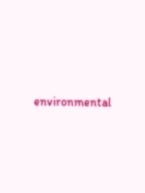environmental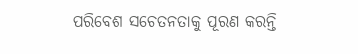ପରିବେଶ ସଚେତନତାକୁ ପୂରଣ କରନ୍ତି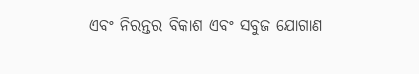ଏବଂ ନିରନ୍ତର ବିକାଶ ଏବଂ ସବୁଜ ଯୋଗାଣ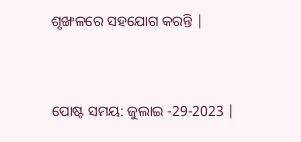ଶୃଙ୍ଖଳରେ ସହଯୋଗ କରନ୍ତି |


ପୋଷ୍ଟ ସମୟ: ଜୁଲାଇ -29-2023 |